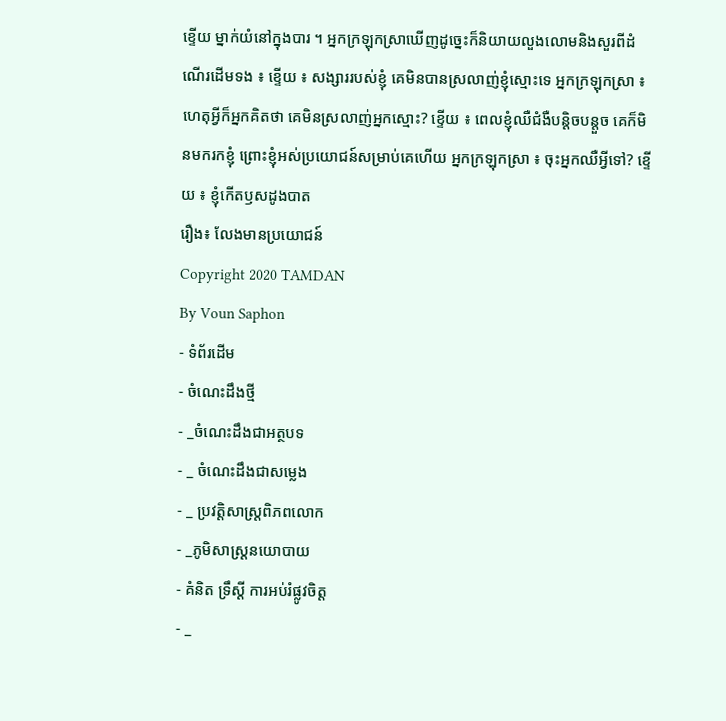ខ្ទើយ ម្នាក់យំនៅក្នុងបារ ។ អ្នកក្រឡុកស្រាឃើញដូច្នេះក៏និយាយលួងលោមនិងសួរពីដំណើរដើមទង ៖ ខ្ទើយ ៖ សង្សាររបស់ខ្ញុំ គេមិនបានស្រលាញ់ខ្ញុំស្មោះទេ អ្នកក្រឡុកស្រា ៖ ហេតុអ្វីក៏អ្នកគិតថា គេមិនស្រលាញ់អ្នកស្មោះ? ខ្ទើយ ៖ ពេលខ្ញុំឈឺជំងឺបន្តិចបន្តួច គេក៏មិនមករកខ្ញុំ ព្រោះខ្ញុំអស់ប្រយោជន៍សម្រាប់គេហើយ អ្នកក្រឡុកស្រា ៖ ចុះអ្នកឈឺអ្វីទៅ? ខ្ទើយ ៖ ខ្ញុំកើតឫសដូងបាត
រឿង៖ លែងមានប្រយោជន៍
Copyright 2020 TAMDAN
By Voun Saphon
- ទំព័រដើម
- ចំណេះដឹងថ្មី
- _ចំណេះដឹងជាអត្ថបទ
- _ ចំណេះដឹងជាសម្លេង
- _ ប្រវត្តិសាស្រ្តពិភពលោក
- _ភូមិសាស្រ្តនយោបាយ
- គំនិត ទ្រឹស្ដី ការអប់រំផ្លូវចិត្ត
- _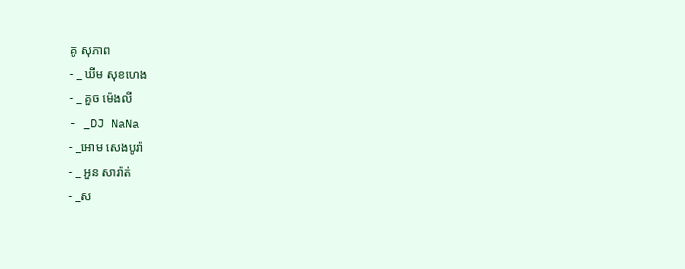គូ សុភាព
- _ ឃីម សុខហេង
- _ គួច ម៉េងលី
- _DJ NaNa
- _អោម សេងបូរ៉ា
- _ អួន សារ៉ាត់
- _ស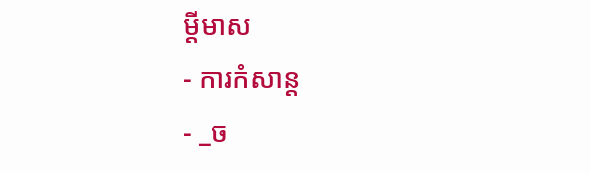ម្ដីមាស
- ការកំសាន្ដ
- _ច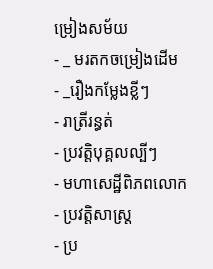ម្រៀងសម័យ
- _ មរតកចម្រៀងដើម
- _រឿងកម្លែងខ្លីៗ
- រាត្រីរន្ធត់
- ប្រវត្តិបុគ្គលល្បីៗ
- មហាសេដ្ឋីពិភពលោក
- ប្រវត្តិសាស្រ្ត
- ប្រ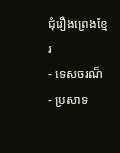ជុំរឿងព្រេងខ្មែរ
- ទេសចរណ៏
- ប្រសាទ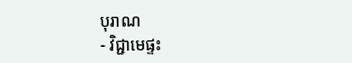បុរាណ
- វិជ្ជាមេផ្ទះ